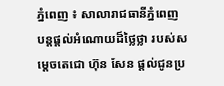ភ្នំពេញ ៖ សាលារាជធានីភ្នំពេញ បន្តផ្តល់អំណោយដ៏ថ្លៃថ្លា របស់សម្ដេចតេជោ ហ៊ុន សែន ផ្តល់ជូនប្រ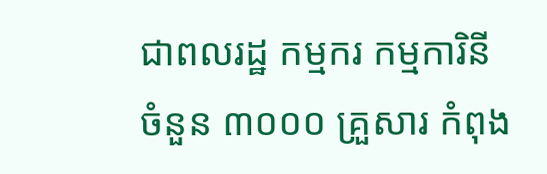ជាពលរដ្ឋ កម្មករ កម្មការិនី ចំនួន ៣០០០ គ្រួសារ កំពុង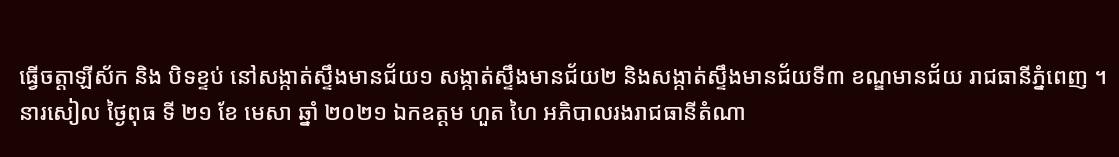ធ្វើចត្តាឡីស័ក និង បិទខ្ទប់ នៅសង្កាត់ស្ទឹងមានជ័យ១ សង្កាត់ស្ទឹងមានជ័យ២ និងសង្កាត់ស្ទឹងមានជ័យទី៣ ខណ្ឌមានជ័យ រាជធានីភ្នំពេញ ។
នារសៀល ថ្ងៃពុធ ទី ២១ ខែ មេសា ឆ្នាំ ២០២១ ឯកឧត្ដម ហួត ហៃ អភិបាលរងរាជធានីតំណា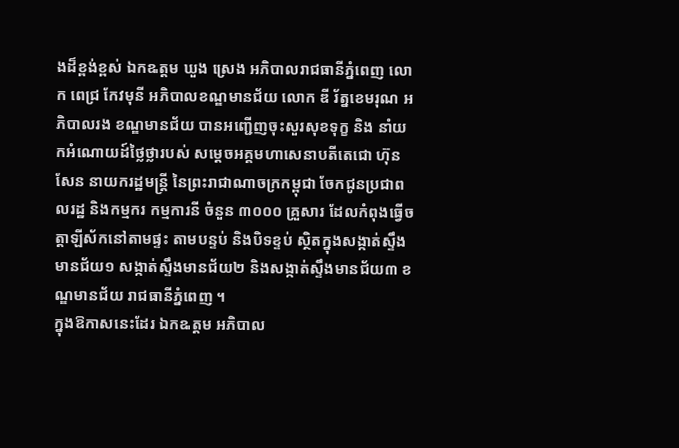ងដ៏ខ្ពង់ខ្ពស់ ឯកឩត្តម ឃួង ស្រេង អភិបាលរាជធានីភ្នំពេញ លោក ពេជ្រ កែវមុនី អភិបាលខណ្ឌមានជ័យ លោក ឌី រ័ត្នខេមរុណ អភិបាលរង ខណ្ឌមានជ័យ បានអញ្ជើញចុះសួរសុខទុក្ខ និង នាំយកអំណោយដ៍ថ្លៃថ្លារបស់ សម្តេចអគ្គមហាសេនាបតីតេជោ ហ៊ុន សែន នាយករដ្ឋមន្ត្រី នៃព្រះរាជាណាចក្រកម្ពុជា ចែកជូនប្រជាពលរដ្ឋ និងកម្មករ កម្មការនី ចំនួន ៣០០០ គ្រួសារ ដែលកំពុងធ្វើចត្តាឡីស័កនៅតាមផ្ទះ តាមបន្ទប់ និងបិទខ្ទប់ ស្ថិតក្នុងសង្កាត់ស្ទឹងមានជ័យ១ សង្កាត់ស្ទឹងមានជ័យ២ និងសង្កាត់ស្ទឹងមានជ័យ៣ ខណ្ឌមានជ័យ រាជធានីភ្នំពេញ ។
ក្នុងឱកាសនេះដែរ ឯកឩត្តម អភិបាល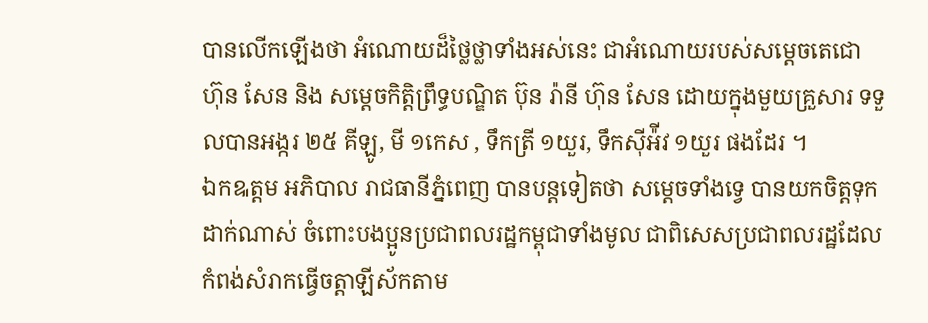បានលើកឡើងថា អំណោយដ៏ថ្លៃថ្លាទាំងអស់នេះ ជាអំណោយរបស់សម្តេចតេជោ ហ៊ុន សែន និង សម្តេចកិត្តិព្រឹទ្ធបណ្ឌិត ប៊ុន រ៉ានី ហ៊ុន សែន ដោយក្នុងមួយគ្រួសារ ទទួលបានអង្ករ ២៥ គីឡូ, មី ១កេស , ទឹកត្រី ១យួរ, ទឹកស៊ីអ៉ីវ ១យួរ ផងដែរ ។
ឯកឩត្តម អភិបាល រាជធានីភ្នំពេញ បានបន្តទៀតថា សម្ដេចទាំងទ្វេ បានយកចិត្តទុកដាក់ណាស់ ចំពោះបងប្អូនប្រជាពលរដ្ឋកម្ពុជាទាំងមូល ជាពិសេសប្រជាពលរដ្ឋដែលកំពង់សំរាកធ្វើចត្តាឡីស័កតាម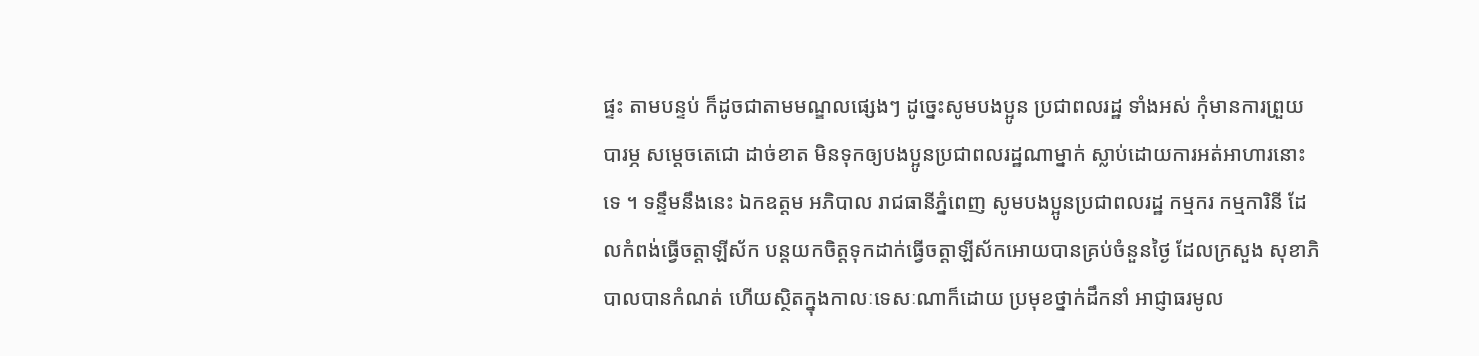ផ្ទះ តាមបន្ទប់ ក៏ដូចជាតាមមណ្ឌលផ្សេងៗ ដូច្នេះសូមបងប្អូន ប្រជាពលរដ្ឋ ទាំងអស់ កុំមានការព្រួយបារម្ភ សម្តេចតេជោ ដាច់ខាត មិនទុកឲ្យបងប្អូនប្រជាពលរដ្ឋណាម្នាក់ ស្លាប់ដោយការអត់អាហារនោះទេ ។ ទន្ទឹមនឹងនេះ ឯកឧត្ដម អភិបាល រាជធានីភ្នំពេញ សូមបងប្អូនប្រជាពលរដ្ឋ កម្មករ កម្មការិនី ដែលកំពង់ធ្វើចត្តាឡីស័ក បន្តយកចិត្តទុកដាក់ធ្វើចត្តាឡីស័កអោយបានគ្រប់ចំនួនថ្ងៃ ដែលក្រសួង សុខាភិបាលបានកំណត់ ហើយស្ថិតក្នុងកាលៈទេសៈណាក៏ដោយ ប្រមុខថ្នាក់ដឹកនាំ អាជ្ញាធរមូល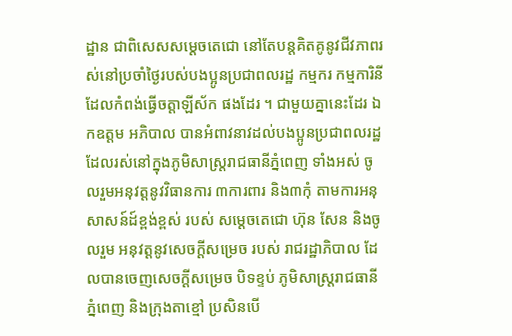ដ្ឋាន ជាពិសេសសម្តេចតេជោ នៅតែបន្តគិតគូនូវជីវភាពរស់នៅប្រចាំថ្ងៃរបស់បងប្អូនប្រជាពលរដ្ឋ កម្មករ កម្មការិនី ដែលកំពង់ធ្វើចត្តាឡីស័ក ផងដែរ ។ ជាមួយគ្នានេះដែរ ឯកឧត្ដម អភិបាល បានអំពាវនាវដល់បងប្អូនប្រជាពលរដ្ឋ ដែលរស់នៅក្នុងភូមិសាស្ត្ររាជធានីភ្នំពេញ ទាំងអស់ ចូលរួមអនុវត្តនូវវិធានការ ៣ការពារ និង៣កុំ តាមការអនុសាសន៍ដ៍ខ្ពង់ខ្ពស់ របស់ សម្តេចតេជោ ហ៊ុន សែន និងចូលរួម អនុវត្តនូវសេចក្ដីសម្រេច របស់ រាជរដ្ឋាភិបាល ដែលបានចេញសេចក្ដីសម្រេច បិទខ្ទប់ ភូមិសាស្ត្ររាជធានីភ្នំពេញ និងក្រុងតាខ្មៅ ប្រសិនបើ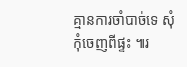គ្មានការចាំបាច់ទេ សុំកុំចេញពីផ្ទះ ៕រ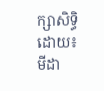ក្សាសិទ្ធិដោយ៖មីដា